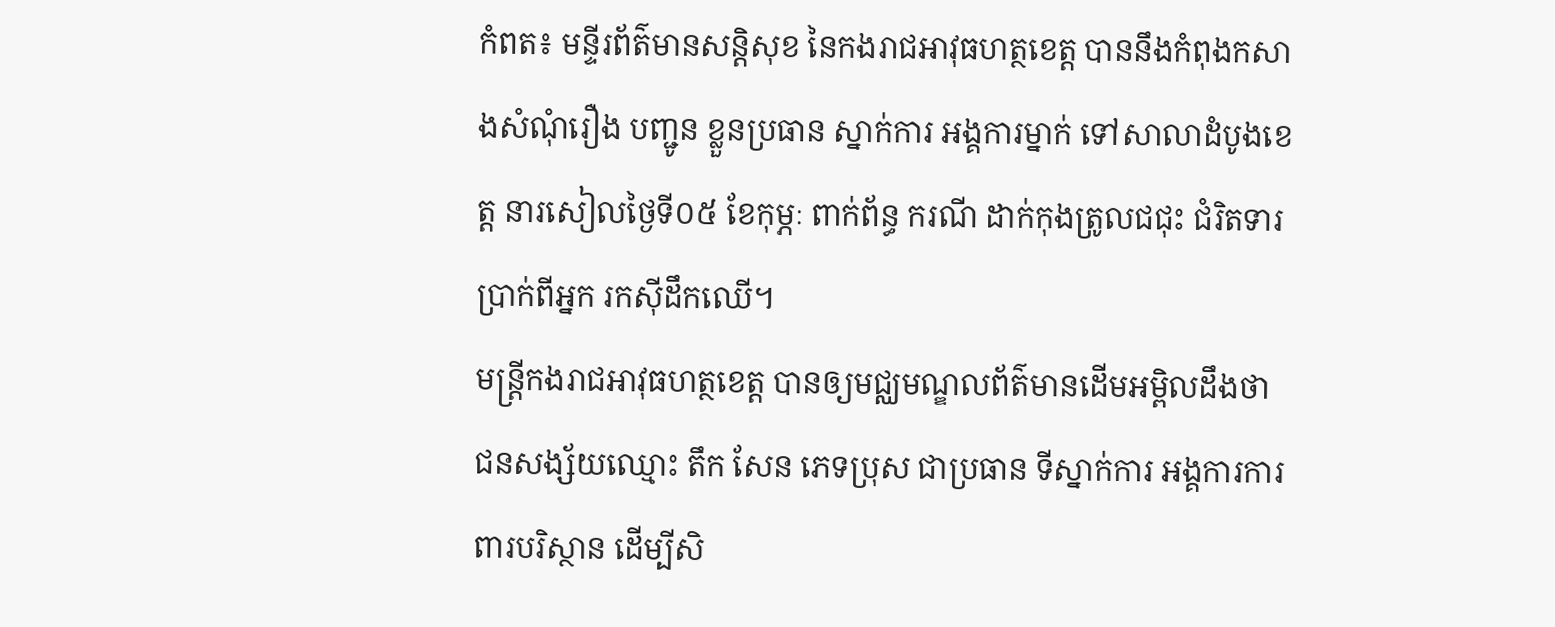កំពត៖ មន្ទីរព័ត៌មានសន្តិសុខ នៃកងរាជអាវុធហត្ថខេត្ត បាននឹងកំពុងកសាងសំណុំរឿង បញ្ជូន ខ្លួនប្រធាន ស្នាក់ការ អង្គការម្នាក់ ទៅសាលាដំបូងខេត្ត នារសៀលថ្ងៃទី០៥ ខែកុម្ភៈ ពាក់ព័ន្ធ ករណី ដាក់កុងត្រូលជជុះ ជំរិតទារប្រាក់ពីអ្នក រកស៊ីដឹកឈើ។
មន្ត្រីកងរាជអាវុធហត្ថខេត្ត បានឲ្យមជ្ឈមណ្ឌលព័ត៌មានដើមអម្ពិលដឹងថា ជនសង្ស័យឈ្មោះ តឹក សែន ភេទប្រុស ជាប្រធាន ទីស្នាក់ការ អង្គការការពារបរិស្ថាន ដើម្បីសិ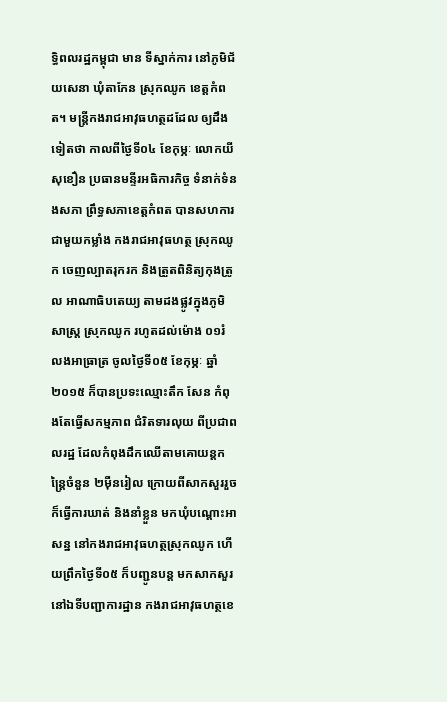ទ្ធិពលរដ្ឋកម្ពុជា មាន ទីស្នាក់ការ នៅភូមិជ័យសេនា ឃុំតាកែន ស្រុកឈូក ខេត្តកំពត។ មន្ត្រីកងរាជអាវុធហត្ថដដែល ឲ្យដឹងទៀតថា កាលពីថ្ងៃទី០៤ ខែកុម្ភៈ លោកយី សុខឿន ប្រធានមន្ទីរអធិការកិច្ច ទំនាក់ទំនងសភា ព្រឹទ្ធសភាខេត្តកំពត បានសហការជាមួយកម្លាំង កងរាជអាវុធហត្ថ ស្រុកឈូក ចេញល្បាតរុករក និងត្រួតពិនិត្យកុងត្រូល អាណាធិបតេយ្យ តាមដងផ្លូវក្នុងភូមិសាស្ត្រ ស្រុកឈូក រហូតដល់ម៉ោង ០១រំលងអាធ្រាត្រ ចូលថ្ងៃទី០៥ ខែកុម្ភៈ ឆ្នាំ២០១៥ ក៏បានប្រទះឈ្មោះតឹក សែន កំពុងតែធ្វើសកម្មភាព ជំរិតទារលុយ ពីប្រជាពលរដ្ឋ ដែលកំពុងដឹកឈើតាមគោយន្តកន្ត្រៃចំនួន ២ម៉ឺនរៀល ក្រោយពីសាកសួររួច ក៏ធ្វើការឃាត់ និងនាំខ្លួន មកឃុំបណ្តោះអាសន្ន នៅកងរាជអាវុធហត្ថស្រុកឈូក ហើយព្រឹកថ្ងៃទី០៥ ក៏បញ្ជូនបន្ត មកសាកសួរ នៅឯទីបញ្ជាការដ្ឋាន កងរាជអាវុធហត្ថខេ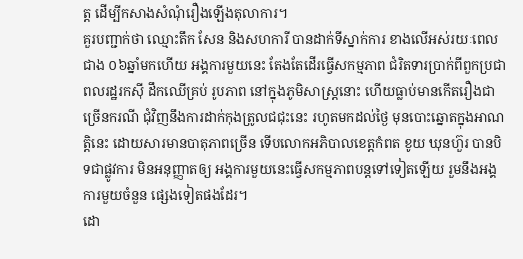ត្ត ដើម្បីកសាងសំណុំរឿងឡើងតុលាការ។
គួរបញ្ជាក់ថា ឈ្មោះតឹក សែន និងសហការី បានដាក់ទីស្នាក់ការ ខាងលើអស់រយៈពេលជាង ០៦ឆ្នាំមកហើយ អង្គការមួយនេះ តែងតែដើរធ្វើសកម្មភាព ជំរិតទារប្រាក់ពីពួកប្រជាពលរដ្ឋរកស៊ី ដឹកឈើគ្រប់ រូបភាព នៅក្នុងភូមិសាស្ត្រនោះ ហើយធ្លាប់មានកើតរឿងជាច្រើនករណី ជុំវិញនឹងការដាក់កុងត្រូលជជុះនេះ រហូតមកដល់ថ្ងៃ មុនបោះឆ្នោតក្នុងអាណត្តិនេះ ដោយសារមានបាតុភាពច្រើន ទើបលោកអភិបាលខេត្តកំពត ខូយ ឃុនហ៊ួរ បានបិទជាផ្លូវការ មិនអនុញ្ញាតឲ្យ អង្គការមួយនេះធ្វើសកម្មភាពបន្តទៅទៀតឡើយ រួមនឹងអង្គការមួយចំនួន ផ្សេងទៀតផងដែរ។
ដោ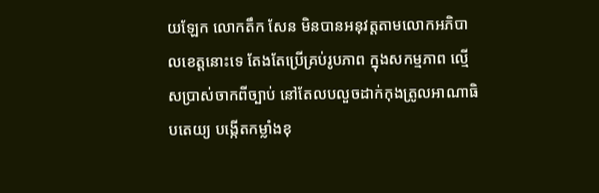យឡែក លោកតឹក សែន មិនបានអនុវត្តតាមលោកអភិបាលខេត្តនោះទេ តែងតែប្រើគ្រប់រូបភាព ក្នុងសកម្មភាព ល្មើសប្រាស់ចាកពីច្បាប់ នៅតែលបលួចដាក់កុងត្រូលអាណាធិបតេយ្យ បង្កើតកម្លាំងខុ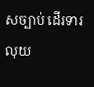សច្បាប់ ដើរទារលុយ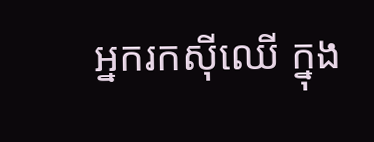អ្នករកស៊ីឈើ ក្នុង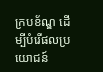ក្របខ័ណ្ឌ ដើម្បីបំរើផលប្រយោជន៍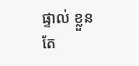ផ្ទាល់ ខ្លួនតែ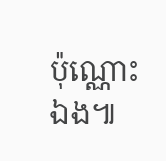ប៉ុណ្ណោះឯង៕